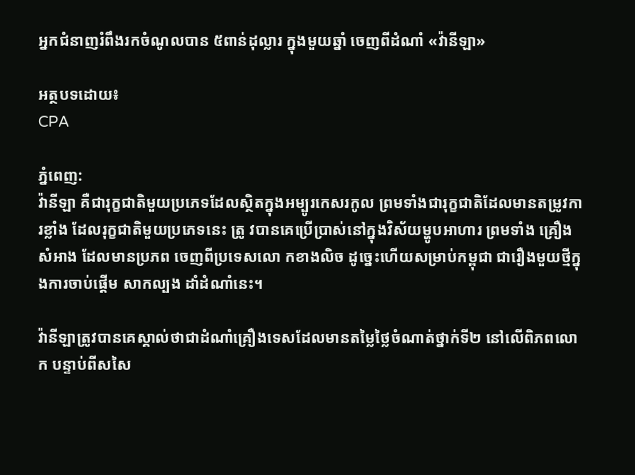អ្នកជំនាញរំពឹងរកចំណូលបាន ៥ពាន់ដុល្លារ ក្នុងមួយឆ្នាំ ចេញពីដំណាំ «វ៉ានីឡា»

អត្ថបទដោយ៖
CPA

ភ្នំពេញ:
វ៉ានីឡា គឺជារុក្ខជាតិមួយប្រភេទដែលស្ថិតក្នុងអម្បូរកេសរកូល ព្រមទាំងជារុក្ខជាតិដែលមានតម្រូវការខ្លាំង ដែលរុក្ខជាតិមួយប្រភេទនេះ ត្រូ វបានគេប្រើប្រាស់នៅក្នុងវិស័យម្ហូបអាហារ ព្រមទាំង គ្រឿងសំអាង ដែលមានប្រភព ចេញពីប្រទេសលោ កខាងលិច ដូច្នេះហើយសម្រាប់កម្ពុជា ជារឿងមួយថ្មីក្នុងការចាប់ផ្ដើម សាកល្បង ដាំដំណាំនេះ។

វ៉ានីឡាត្រូវបានគេស្គាល់ថាជាដំណាំគ្រឿងទេសដែលមានតម្លៃថ្លៃចំណាត់ថ្នាក់ទី២ នៅលើពិភពលោក បន្ទាប់ពីសសៃ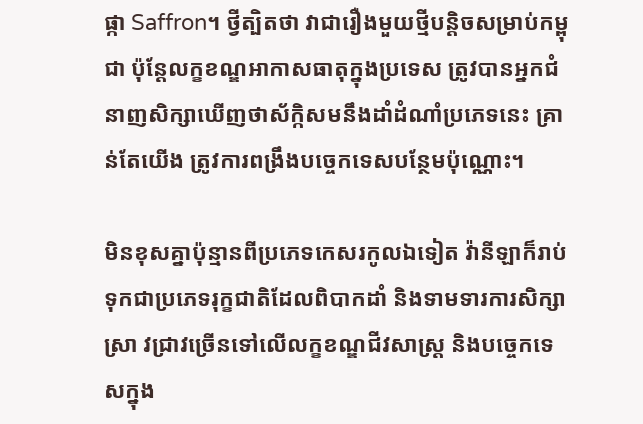ផ្កា Saffron។ ថ្វីត្បិតថា វាជារឿងមួយថ្មីបន្តិចសម្រាប់កម្ពុជា ប៉ុន្តែលក្ខខណ្ឌអាកាសធាតុក្នុងប្រទេស ត្រូវបានអ្នកជំ នាញសិក្សាឃើញថាស័ក្កិសមនឹងដាំដំណាំប្រភេទនេះ គ្រាន់តែយើង ត្រូវការពង្រឹងបច្ចេកទេសបន្ថែមប៉ុណ្ណោះ។

មិនខុសគ្នាប៉ុន្មានពីប្រភេទកេសរកូលឯទៀត វ៉ានីឡាក៏រាប់ទុកជាប្រភេទរុក្ខជាតិដែលពិបាកដាំ និងទាមទារការសិក្សាស្រា វជ្រាវច្រើនទៅលើលក្ខខណ្ឌជីវសាស្ត្រ និងបច្ចេកទេសក្នុង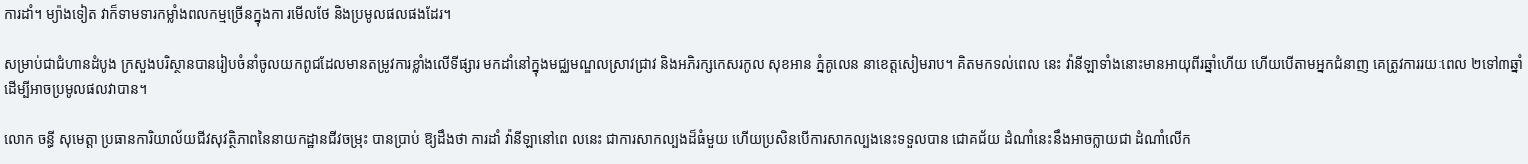ការដាំ។ ម្យ៉ាងទៀត វាក៏ទាមទារកម្លាំងពលកម្មច្រើនក្នុងកា រមើលថែ និងប្រមូលផលផងដែរ។

សម្រាប់ជាជំហានដំបូង ក្រសួងបរិស្ថានបានរៀបចំនាំចូលយកពូជដែលមានតម្រូវការខ្លាំងលើទីផ្សារ មកដាំនៅក្នុងមជ្ឈមណ្ឌលស្រាវជ្រាវ និងអភិរក្សកេសរកូល សុខអាន ភ្នំគូលេន នាខេត្តសៀមរាប។ គិតមកទល់ពេល នេះ វ៉ានីឡាទាំងនោះមានអាយុពីរឆ្នាំហើយ ហើយបើតាមអ្នកជំនាញ គេត្រូវការរយៈពេល ២ទៅ៣ឆ្នាំ ដើម្បីអាចប្រមូលផលវាបាន។

លោក ចន្ធី សុមេត្តា ប្រធានការិយាល័យជីវសុវត្ថិភាពនៃនាយកដ្ឋានជីវចម្រុះ បានប្រាប់ ឱ្យដឹងថា ការដាំ វ៉ានីឡានៅពេ លនេះ ជាការសាកល្បងដ៏ធំមួយ ហើយប្រសិនបើការសាកល្បងនេះទទួលបាន ជោគជ័យ ដំណាំនេះនឹងអាចក្លាយជា ដំណាំលើក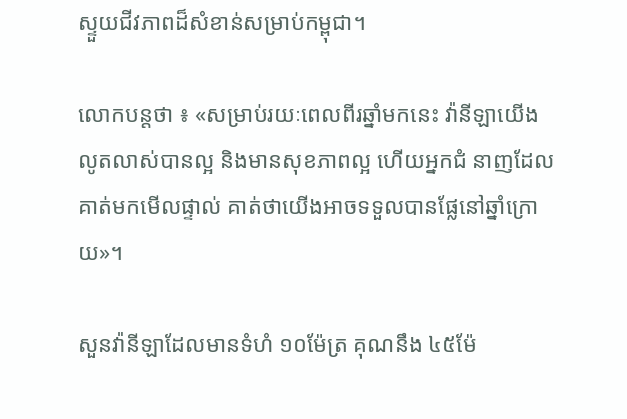ស្ទួយជីវភាពដ៏សំខាន់សម្រាប់កម្ពុជា។

លោកបន្តថា ៖ «សម្រាប់រយៈពេលពីរឆ្នាំមកនេះ វ៉ានីឡាយើងលូតលាស់បានល្អ និងមានសុខភាពល្អ ហើយអ្នកជំ នាញដែលគាត់មកមើលផ្ទាល់ គាត់ថាយើងអាចទទួលបានផ្លែនៅឆ្នាំក្រោយ»។

សួនវ៉ានីឡាដែលមានទំហំ ១០ម៉ែត្រ គុណនឹង ៤៥ម៉ែ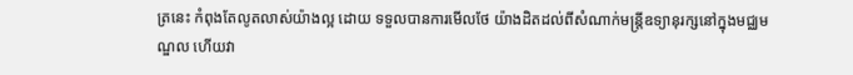ត្រនេះ កំពុងតែលូតលាស់យ៉ាងល្អ ដោយ ទទួលបានការមើលថែ យ៉ាងដិតដល់ពីសំណាក់មន្ត្រីឧទ្យានុរក្សនៅក្នុងមជ្ឈមណ្ឌល ហើយវា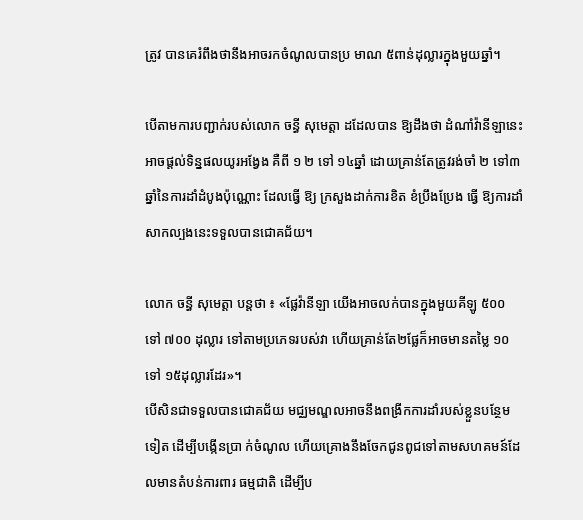ត្រូវ បានគេរំពឹងថានឹងអាចរកចំណូលបានប្រ មាណ ៥ពាន់ដុល្លារក្នុងមួយឆ្នាំ។

បើតាមការបញ្ជាក់របស់លោក ចន្ធី សុមេត្តា ដដែលបាន ឱ្យដឹងថា ដំណាំវ៉ានីឡានេះ អាចផ្ដល់ទិន្នផលយូរអង្វែង គឺពី ១ ២ ទៅ ១៤ឆ្នាំ ដោយគ្រាន់តែត្រូវរង់ចាំ ២ ទៅ៣ឆ្នាំនៃការដាំដំបូងប៉ុណ្ណោះ ដែលធ្វើ ឱ្យ ក្រសួងដាក់ការខិត ខំប្រឹងប្រែង ធ្វើ ឱ្យការដាំសាកល្បងនេះទទួលបានជោគជ័យ។

លោក ចន្ធី សុមេត្តា បន្តថា ៖ «ផ្លែវ៉ានីឡា យើងអាចលក់បានក្នុងមួយគីឡូ ៥០០ ទៅ ៧០០ ដុល្លារ ទៅតាមប្រភេទរបស់វា ហើយគ្រាន់តែ២ផ្លែក៏អាចមានតម្លៃ ១០ ទៅ ១៥ដុល្លារដែរ»។
បើសិនជាទទួលបានជោគជ័យ មជ្ឈមណ្ឌលអាចនឹងពង្រីកការដាំរបស់ខ្លួនបន្ថែមទៀត ដើម្បីបង្កើនប្រា ក់ចំណូល ហើយគ្រោងនឹងចែកជូនពូជទៅតាមសហគមន៍ដែលមានតំបន់ការពារ ធម្មជាតិ ដើម្បីប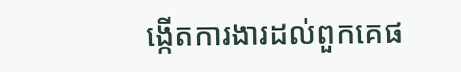ង្កើតការងារដល់ពួកគេផ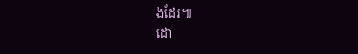ងដែរ៕
ដោ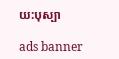យ:បុស្បា

ads banner